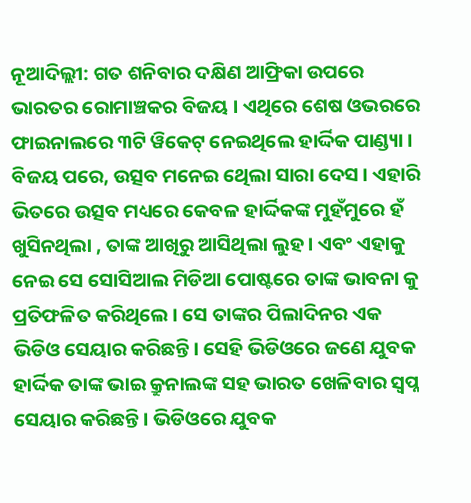ନୂଆଦିଲ୍ଲୀ: ଗତ ଶନିବାର ଦକ୍ଷିଣ ଆଫ୍ରିକା ଉପରେ ଭାରତର ରୋମାଞ୍ଚକର ବିଜୟ । ଏଥିରେ ଶେଷ ଓଭରରେ ଫାଇନାଲରେ ୩ଟି ୱିକେଟ୍ ନେଇଥିଲେ ହାର୍ଦ୍ଦିକ ପାଣ୍ଡ୍ୟା । ବିଜୟ ପରେ, ଉତ୍ସବ ମନେଇ ଥେିଲା ସାରା ଦେସ । ଏହାରି ଭିତରେ ଉତ୍ସବ ମଧ୍ୟରେ କେବଳ ହାର୍ଦ୍ଦିକଙ୍କ ମୁହଁମୁରେ ହଁ ଖୁସିନଥିଲା , ତାଙ୍କ ଆଖିରୁ ଆସିଥିଲା ଲୁହ । ଏବଂ ଏହାକୁ ନେଇ ସେ ସୋସିଆଲ ମିଡିଆ ପୋଷ୍ଟରେ ତାଙ୍କ ଭାବନା କୁ ପ୍ରତିଫଳିତ କରିଥିଲେ । ସେ ତାଙ୍କର ପିଲାଦିନର ଏକ ଭିଡିଓ ସେୟାର କରିଛନ୍ତି। ସେହି ଭିଡିଓରେ ଜଣେ ଯୁବକ ହାର୍ଦ୍ଦିକ ତାଙ୍କ ଭାଇ କ୍ରୁନାଲଙ୍କ ସହ ଭାରତ ଖେଳିବାର ସ୍ୱପ୍ନ ସେୟାର କରିଛନ୍ତି। ଭିଡିଓରେ ଯୁବକ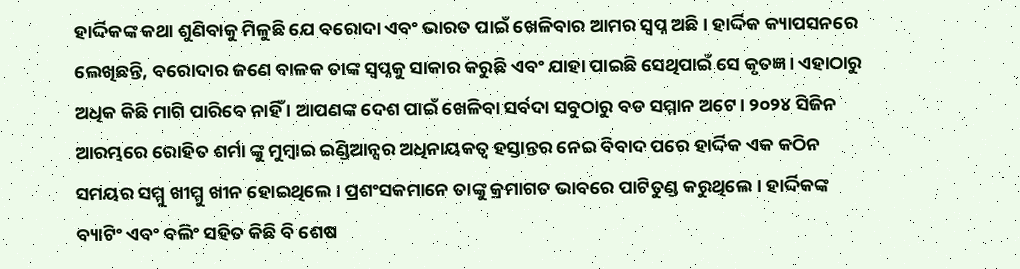ହାର୍ଦ୍ଦିକଙ୍କ କଥା ଶୁଣିବାକୁ ମିଳୁଛି ଯେ ବରୋଦା ଏବଂ ଭାରତ ପାଇଁ ଖେଳିବାର ଆମର ସ୍ୱପ୍ନ ଅଛି। ହାର୍ଦ୍ଦିକ କ୍ୟାପସନରେ ଲେଖିଛନ୍ତି, ବରୋଦାର ଜଣେ ବାଳକ ତାଙ୍କ ସ୍ୱପ୍ନକୁ ସାକାର କରୁଛି ଏବଂ ଯାହା ପାଇଛି ସେଥିପାଇଁ ସେ କୃତଜ୍ଞ। ଏହାଠାରୁ ଅଧିକ କିଛି ମାଗି ପାରିବେ ନାହିଁ । ଆପଣଙ୍କ ଦେଶ ପାଇଁ ଖେଳିବା ସର୍ବଦା ସବୁଠାରୁ ବଡ ସମ୍ମାନ ଅଟେ। ୨୦୨୪ ସିଜିନ ଆରମ୍ଭରେ ରୋହିତ ଶର୍ମା ଙ୍କୁ ମୁମ୍ବାଇ ଇଣ୍ଡିଆନ୍ସର ଅଧିନାୟକତ୍ୱ ହସ୍ତାନ୍ତର ନେଇ ବିବାଦ ପରେ ହାର୍ଦ୍ଦିକ ଏକ କଠିନ ସମୟର ସମ୍ମୁ ଖୀମ୍ମୁ ଖୀନ ହୋଇଥିଲେ । ପ୍ରଶଂସକମାନେ ତାଙ୍କୁ କ୍ରମାଗତ ଭାବରେ ପାଟିତୁଣ୍ଡ କରୁଥିଲେ । ହାର୍ଦ୍ଦିକଙ୍କ ବ୍ୟାଟିଂ ଏବଂ ବଲିଂ ସହିତ କିଛି ବି ଶେଷ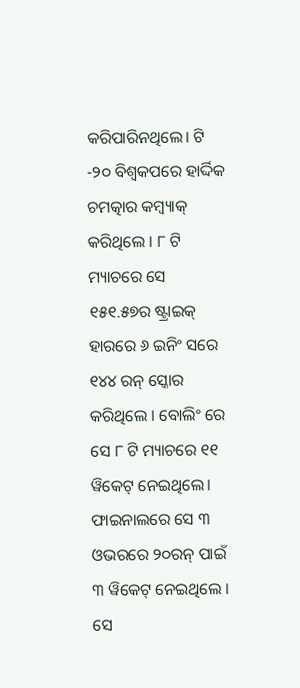କରିପାରିନଥିଲେ। ଟି -୨୦ ବିଶ୍ୱକପରେ ହାର୍ଦ୍ଦିକ ଚମତ୍କାର କମ୍ବ୍ୟାକ୍ କରିଥିଲେ । ୮ ଟି ମ୍ୟାଚରେ ସେ ୧୫୧.୫୭ର ଷ୍ଟ୍ରାଇକ୍ ହାରରେ ୬ ଇନିଂ ସରେ ୧୪୪ ରନ୍ ସ୍କୋର କରିଥିଲେ । ବୋଲିଂ ରେ ସେ ୮ ଟି ମ୍ୟାଚରେ ୧୧ ୱିକେଟ୍ ନେଇଥିଲେ। ଫାଇନାଲରେ ସେ ୩ ଓଭରରେ ୨୦ରନ୍ ପାଇଁ ୩ ୱିକେଟ୍ ନେଇଥିଲେ । ସେ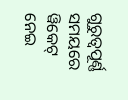ଗୁରୁତ୍ୱପୂର୍ଣ୍ଣ ସମୟରେ ୱିକେଟ୍ ନେଇ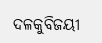ଦଳକୁବିଜୟୀ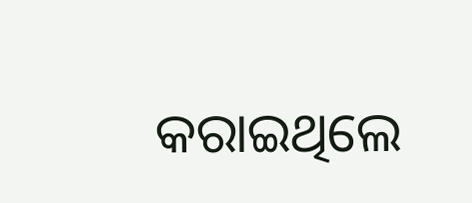କରାଇଥିଲେ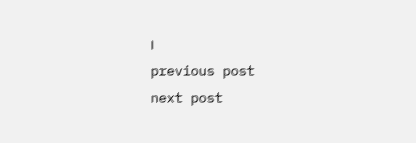।
previous post
next post